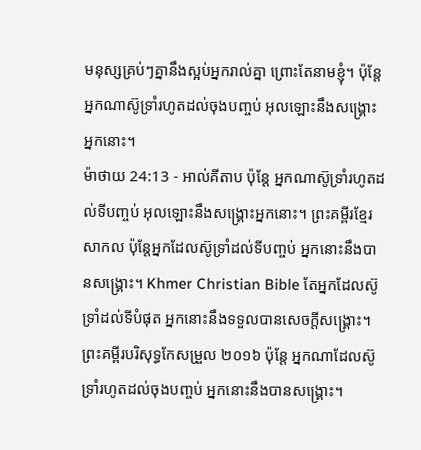មនុស្សគ្រប់ៗគ្នានឹងស្អប់អ្នករាល់គ្នា ព្រោះតែនាមខ្ញុំ។ ប៉ុន្ដែ អ្នកណាស៊ូទ្រាំរហូតដល់ចុងបញ្ចប់ អុលឡោះនឹងសង្គ្រោះអ្នកនោះ។
ម៉ាថាយ 24:13 - អាល់គីតាប ប៉ុន្ដែ អ្នកណាស៊ូទ្រាំរហូតដល់ទីបញ្ចប់ អុលឡោះនឹងសង្គ្រោះអ្នកនោះ។ ព្រះគម្ពីរខ្មែរសាកល ប៉ុន្តែអ្នកដែលស៊ូទ្រាំដល់ទីបញ្ចប់ អ្នកនោះនឹងបានសង្គ្រោះ។ Khmer Christian Bible តែអ្នកដែលស៊ូទ្រាំដល់ទីបំផុត អ្នកនោះនឹងទទួលបានសេចក្ដីសង្គ្រោះ។ ព្រះគម្ពីរបរិសុទ្ធកែសម្រួល ២០១៦ ប៉ុន្តែ អ្នកណាដែលស៊ូទ្រាំរហូតដល់ចុងបញ្ចប់ អ្នកនោះនឹងបានសង្គ្រោះ។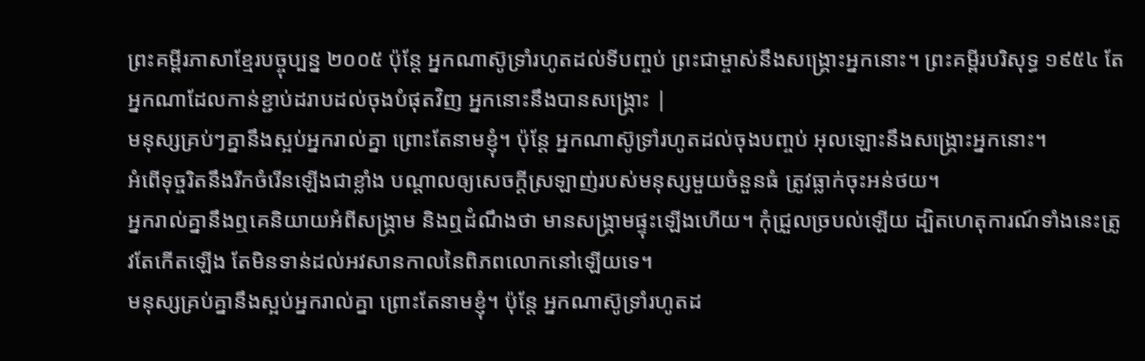ព្រះគម្ពីរភាសាខ្មែរបច្ចុប្បន្ន ២០០៥ ប៉ុន្តែ អ្នកណាស៊ូទ្រាំរហូតដល់ទីបញ្ចប់ ព្រះជាម្ចាស់នឹងសង្គ្រោះអ្នកនោះ។ ព្រះគម្ពីរបរិសុទ្ធ ១៩៥៤ តែអ្នកណាដែលកាន់ខ្ជាប់ដរាបដល់ចុងបំផុតវិញ អ្នកនោះនឹងបានសង្គ្រោះ |
មនុស្សគ្រប់ៗគ្នានឹងស្អប់អ្នករាល់គ្នា ព្រោះតែនាមខ្ញុំ។ ប៉ុន្ដែ អ្នកណាស៊ូទ្រាំរហូតដល់ចុងបញ្ចប់ អុលឡោះនឹងសង្គ្រោះអ្នកនោះ។
អំពើទុច្ចរិតនឹងរីកចំរើនឡើងជាខ្លាំង បណ្ដាលឲ្យសេចក្ដីស្រឡាញ់របស់មនុស្សមួយចំនួនធំ ត្រូវធ្លាក់ចុះអន់ថយ។
អ្នករាល់គ្នានឹងឮគេនិយាយអំពីសង្គ្រាម និងឮដំណឹងថា មានសង្គ្រាមផ្ទុះឡើងហើយ។ កុំជ្រួលច្របល់ឡើយ ដ្បិតហេតុការណ៍ទាំងនេះត្រូវតែកើតឡើង តែមិនទាន់ដល់អវសានកាលនៃពិភពលោកនៅឡើយទេ។
មនុស្សគ្រប់គ្នានឹងស្អប់អ្នករាល់គ្នា ព្រោះតែនាមខ្ញុំ។ ប៉ុន្ដែ អ្នកណាស៊ូទ្រាំរហូតដ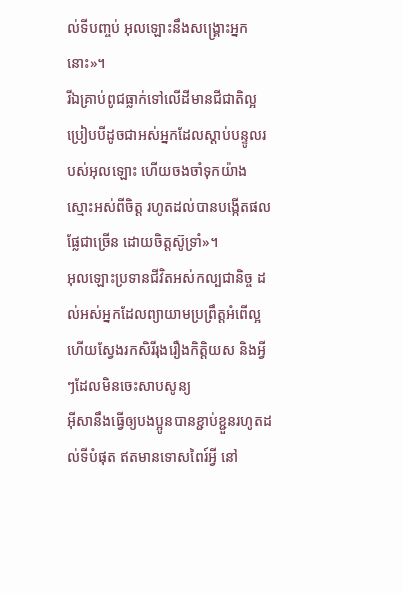ល់ទីបញ្ចប់ អុលឡោះនឹងសង្គ្រោះអ្នកនោះ»។
រីឯគ្រាប់ពូជធ្លាក់ទៅលើដីមានជីជាតិល្អ ប្រៀបបីដូចជាអស់អ្នកដែលស្ដាប់បន្ទូលរបស់អុលឡោះ ហើយចងចាំទុកយ៉ាងស្មោះអស់ពីចិត្ដ រហូតដល់បានបង្កើតផលផ្លែជាច្រើន ដោយចិត្ដស៊ូទ្រាំ»។
អុលឡោះប្រទានជីវិតអស់កល្បជានិច្ច ដល់អស់អ្នកដែលព្យាយាមប្រព្រឹត្ដអំពើល្អ ហើយស្វែងរកសិរីរុងរឿងកិត្ដិយស និងអ្វីៗដែលមិនចេះសាបសូន្យ
អ៊ីសានឹងធ្វើឲ្យបងប្អូនបានខ្ជាប់ខ្ជួនរហូតដល់ទីបំផុត ឥតមានទោសពៃរ៍អ្វី នៅ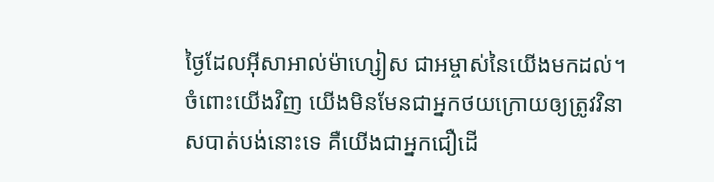ថ្ងៃដែលអ៊ីសាអាល់ម៉ាហ្សៀស ជាអម្ចាស់នៃយើងមកដល់។
ចំពោះយើងវិញ យើងមិនមែនជាអ្នកថយក្រោយឲ្យត្រូវវិនាសបាត់បង់នោះទេ គឺយើងជាអ្នកជឿដើ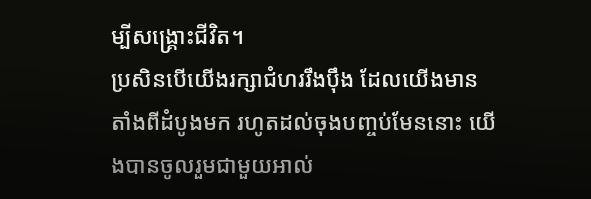ម្បីសង្គ្រោះជីវិត។
ប្រសិនបើយើងរក្សាជំហររឹងប៉ឹង ដែលយើងមានតាំងពីដំបូងមក រហូតដល់ចុងបញ្ចប់មែននោះ យើងបានចូលរួមជាមួយអាល់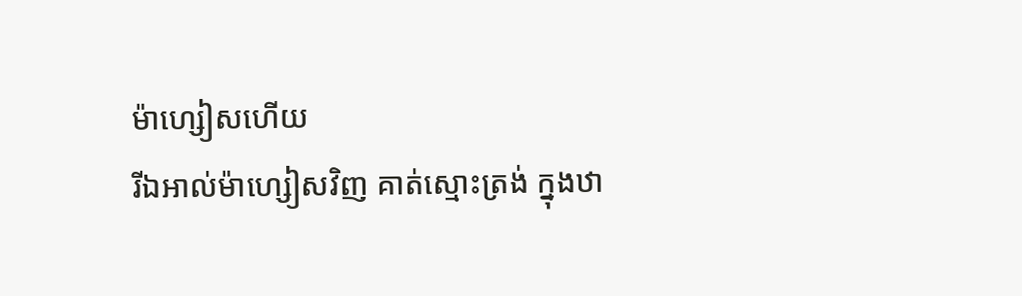ម៉ាហ្សៀសហើយ
រីឯអាល់ម៉ាហ្សៀសវិញ គាត់ស្មោះត្រង់ ក្នុងឋា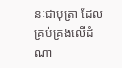នៈជាបុត្រា ដែលគ្រប់គ្រងលើដំណា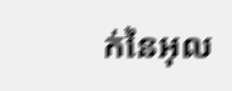ក់នៃអុល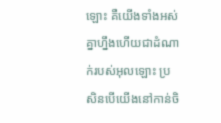ឡោះ គឺយើងទាំងអស់គ្នាហ្នឹងហើយជាដំណាក់របស់អុលឡោះ ប្រសិនបើយើងនៅកាន់ចិ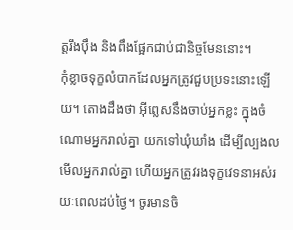ត្ដរឹងប៉ឹង និងពឹងផ្អែកជាប់ជានិច្ចមែននោះ។
កុំខ្លាចទុក្ខលំបាកដែលអ្នកត្រូវជួបប្រទះនោះឡើយ។ តោងដឹងថា អ៊ីព្លេសនឹងចាប់អ្នកខ្លះ ក្នុងចំណោមអ្នករាល់គ្នា យកទៅឃុំឃាំង ដើម្បីល្បងលមើលអ្នករាល់គ្នា ហើយអ្នកត្រូវរងទុក្ខវេទនាអស់រយៈពេលដប់ថ្ងៃ។ ចូរមានចិ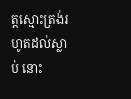ត្ដស្មោះត្រង់រហូតដល់ស្លាប់ នោះ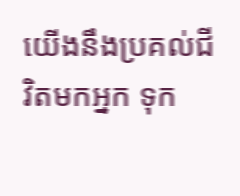យើងនឹងប្រគល់ជីវិតមកអ្នក ទុក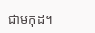ជាមកុដ។